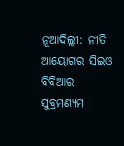ନୂଆଦିଲ୍ଲୀ: ନୀତି ଆୟୋଗର ସିଇଓ ବିବିଆର ସୁବ୍ରମଣ୍ୟମ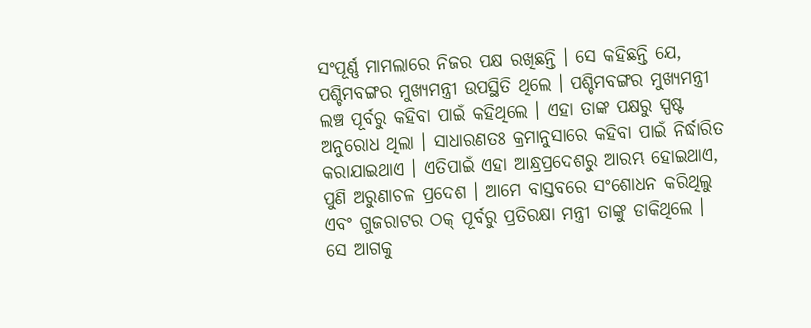ସଂପୂର୍ଣ୍ଣ ମାମଲାରେ ନିଜର ପକ୍ଷ ରଖିଛନ୍ତି । ସେ କହିଛନ୍ତି ଯେ, ପଶ୍ଚିମବଙ୍ଗର ମୁଖ୍ୟମନ୍ତ୍ରୀ ଉପସ୍ଥିତି ଥିଲେ । ପଶ୍ଚିମବଙ୍ଗର ମୁଖ୍ୟମନ୍ତ୍ରୀ ଲଞ୍ଚ ପୂର୍ବରୁ କହିବା ପାଇଁ କହିଥିଲେ । ଏହା ତାଙ୍କ ପକ୍ଷରୁ ସ୍ପଷ୍ଟ ଅନୁରୋଧ ଥିଲା । ସାଧାରଣତଃ କ୍ରମାନୁସାରେ କହିବା ପାଇଁ ନିର୍ଦ୍ଧାରିତ କରାଯାଇଥାଏ । ଏତିପାଇଁ ଏହା ଆନ୍ଧ୍ରପ୍ରଦେଶରୁ ଆରମ୍ଭ ହୋଇଥାଏ, ପୁଣି ଅରୁଣାଚଳ ପ୍ରଦେଶ । ଆମେ ବାସ୍ତବରେ ସଂଶୋଧନ କରିଥିଲୁ ଏବଂ ଗୁଜରାଟର ଠକ୍ ପୂର୍ବରୁ ପ୍ରତିରକ୍ଷା ମନ୍ତ୍ରୀ ତାଙ୍କୁ ଡାକିଥିଲେ ।
ସେ ଆଗକୁ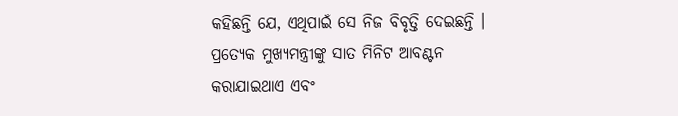କହିଛନ୍ତି ଯେ, ଏଥିପାଇଁ ସେ ନିଜ ବିବୃତ୍ତି ଦେଇଛନ୍ତି । ପ୍ରତ୍ୟେକ ମୁଖ୍ୟମନ୍ତ୍ରୀଙ୍କୁ ସାତ ମିନିଟ ଆବଣ୍ଟନ କରାଯାଇଥାଏ ଏବଂ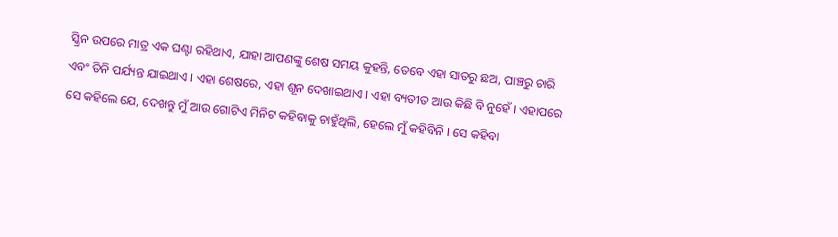ସ୍କ୍ରିନ ଉପରେ ମାତ୍ର ଏକ ଘଣ୍ଟା ରହିଥାଏ, ଯାହା ଆପଣଙ୍କୁ ଶେଷ ସମୟ କୁହନ୍ତି, ତେବେ ଏହା ସାତରୁ ଛଅ, ପାଞ୍ଚରୁ ଚାରି ଏବଂ ତିନି ପର୍ଯ୍ୟନ୍ତ ଯାଇଥାଏ । ଏହା ଶେଷରେ, ଏହା ଶୂନ ଦେଖାଇଥାଏ । ଏହା ବ୍ୟତୀତ ଆଉ କିଛି ବି ନୁହେଁ । ଏହାପରେ ସେ କହିଲେ ଯେ, ଦେଖନ୍ତୁ ମୁଁ ଆଉ ଗୋଟିଏ ମିନିଟ କହିବାକୁ ଚାହୁଁଥିଲି, ହେଲେ ମୁଁ କହିବିନି । ସେ କହିବା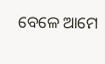ବେଳେ ଆମେ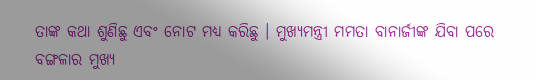ତାଙ୍କ କଥା ଶୁଣିଛୁ ଏବଂ ନୋଟ ମଧ୍ୟ କରିଛୁ । ମୁଖ୍ୟମନ୍ତ୍ରୀ ମମତା ବାନାର୍ଜୀଙ୍କ ଯିବା ପରେ ବଙ୍ଗଳାର ମୁଖ୍ୟ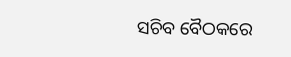ସଚିବ ବୈଠକରେ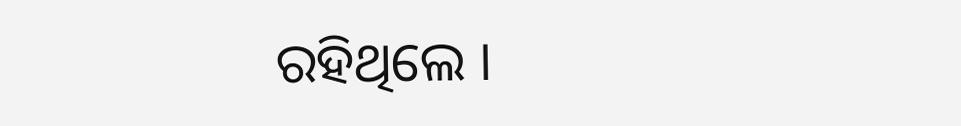ରହିଥିଲେ ।